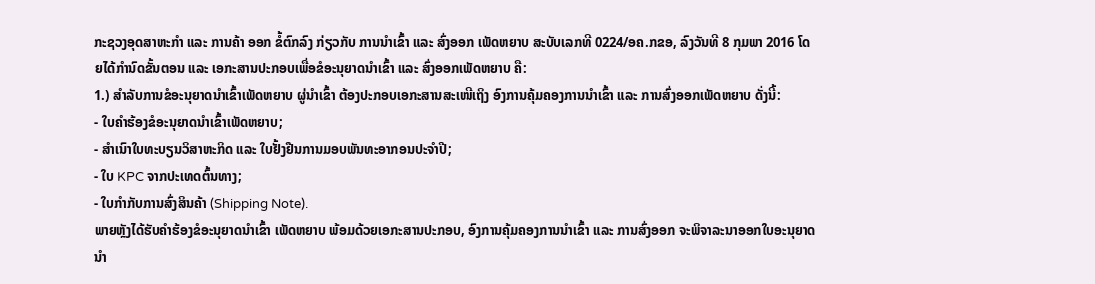ກະຊວງອຸດສາຫະກໍາ ແລະ ການຄ້າ ອອກ ຂໍ້ຕົກລົງ ກ່ຽວກັບ ການນຳເຂົ້າ ແລະ ສົ່ງອອກ ເພັດຫຍາບ ສະບັບເລກທີ 0224/ອຄ.ກຂອ, ລົງວັນທີ 8 ກຸມພາ 2016 ໂດຍໄດ້ກຳນົດຂັ້ນຕອນ ແລະ ເອກະສານປະກອບເພື່ອຂໍອະນຸຍາດນຳເຂົ້າ ແລະ ສົ່ງອອກເພັດຫຍາບ ຄື:
1.) ສຳລັບການຂໍອະນຸຍາດນຳເຂົ້າເພັດຫຍາບ ຜູ່ນໍາເຂົ້າ ຕ້ອງປະກອບເອກະສານສະເໜີເຖິງ ອົງການຄຸ້ມຄອງການນຳເຂົ້າ ແລະ ການສົ່ງອອກເພັດຫຍາບ ດັ່ງນີ້:
- ໃບຄຳຮ້ອງຂໍອະນຸຍາດນໍາເຂົ້າເພັດຫຍາບ;
- ສຳເນົາໃບທະບຽນວິສາຫະກິດ ແລະ ໃບຢັ້ງຢືນການມອບພັນທະອາກອນປະຈຳປີ;
- ໃບ KPC ຈາກປະເທດຕົ້ນທາງ;
- ໃບກຳກັບການສົ່ງສິນຄ້າ (Shipping Note).
ພາຍຫຼັງໄດ້ຮັບຄຳຮ້ອງຂໍອະນຸຍາດນຳເຂົ້າ ເພັດຫຍາບ ພ້ອມດ້ວຍເອກະສານປະກອບ, ອົງການຄຸ້ມຄອງການນຳເຂົ້າ ແລະ ການສົ່ງອອກ ຈະພິຈາລະນາອອກໃບອະນຸຍາດນຳ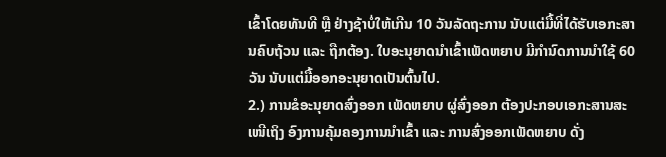ເຂົ້າໂດຍທັນທີ ຫຼື ຢ່າງຊ້າບໍ່ໃຫ້ເກີນ 10 ວັນລັດຖະການ ນັບແຕ່ມື້ທີ່ໄດ້ຮັບເອກະສານຄົບຖ້ວນ ແລະ ຖືກຕ້ອງ. ໃບອະນຸຍາດນຳເຂົ້າເພັດຫຍາບ ມີກຳນົດການນໍາໃຊ້ 60 ວັນ ນັບແຕ່ມື້ອອກອະນຸຍາດເປັນຕົ້ນໄປ.
2.) ການຂໍອະນຸຍາດສົ່ງອອກ ເພັດຫຍາບ ຜູ່ສົ່ງອອກ ຕ້ອງປະກອບເອກະສານສະເໜີເຖິງ ອົງການຄຸ້ມຄອງການນຳເຂົ້າ ແລະ ການສົ່ງອອກເພັດຫຍາບ ດັ່ງ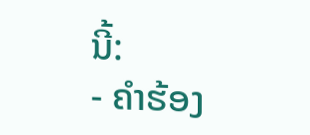ນີ້:
- ຄຳຮ້ອງ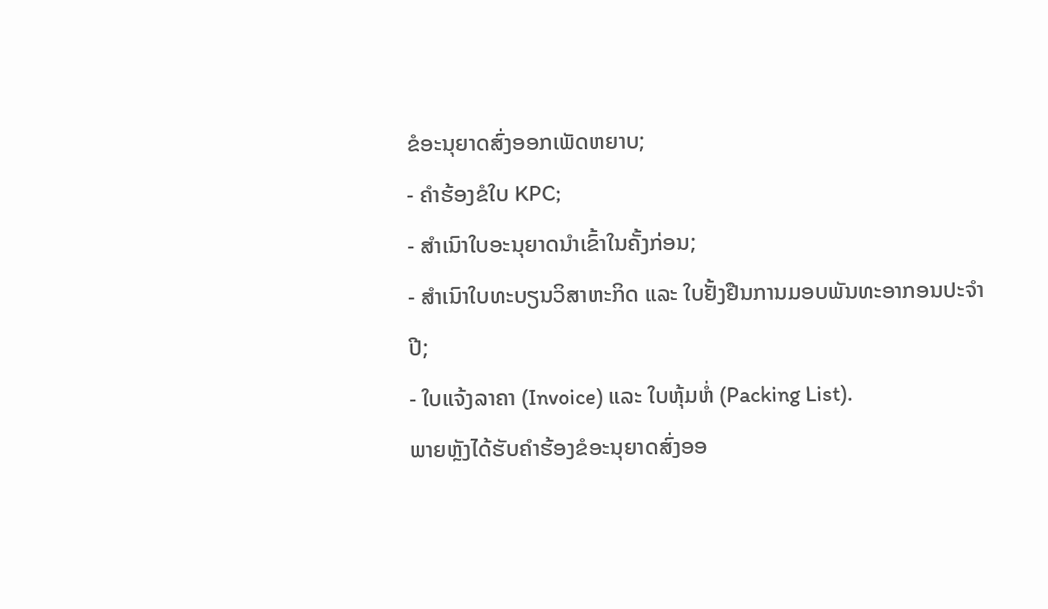ຂໍອະນຸຍາດສົ່ງອອກເພັດຫຍາບ;
- ຄຳຮ້ອງຂໍໃບ KPC;
- ສຳເນົາໃບອະນຸຍາດນໍາເຂົ້າໃນຄັ້ງກ່ອນ;
- ສຳເນົາໃບທະບຽນວິສາຫະກິດ ແລະ ໃບຢັ້ງຢືນການມອບພັນທະອາກອນປະຈຳປີ;
- ໃບແຈ້ງລາຄາ (Invoice) ແລະ ໃບຫຸ້ມຫໍ່ (Packing List).
ພາຍຫຼັງໄດ້ຮັບຄຳຮ້ອງຂໍອະນຸຍາດສົ່ງອອ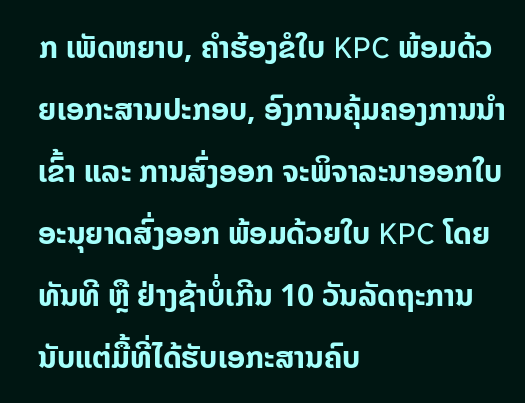ກ ເພັດຫຍາບ, ຄໍາຮ້ອງຂໍໃບ KPC ພ້ອມດ້ວຍເອກະສານປະກອບ, ອົງການຄຸ້ມຄອງການນຳເຂົ້າ ແລະ ການສົ່ງອອກ ຈະພິຈາລະນາອອກໃບອະນຸຍາດສົ່ງອອກ ພ້ອມດ້ວຍໃບ KPC ໂດຍທັນທີ ຫຼື ຢ່າງຊ້າບໍ່ເກີນ 10 ວັນລັດຖະການ ນັບແຕ່ມື້ທີ່ໄດ້ຮັບເອກະສານຄົບ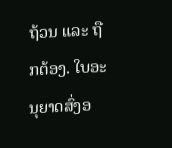ຖ້ວນ ແລະ ຖືກຕ້ອງ. ໃບອະນຸຍາດສົ່ງອ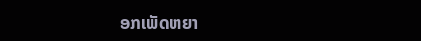ອກເພັດຫຍາ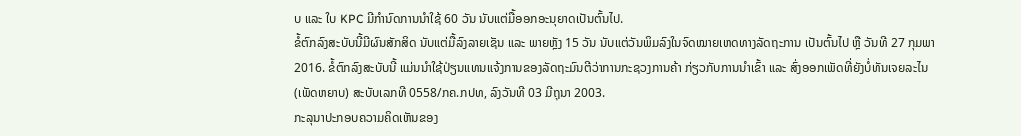ບ ແລະ ໃບ KPC ມີກໍານົດການນໍາໃຊ້ 60 ວັນ ນັບແຕ່ມື້ອອກອະນຸຍາດເປັນຕົ້ນໄປ.
ຂໍ້ຕົກລົງສະບັບນີ້ມີຜົນສັກສິດ ນັບແຕ່ມື້ລົງລາຍເຊັນ ແລະ ພາຍຫຼັງ 15 ວັນ ນັບແຕ່ວັນພິມລົງໃນຈົດໝາຍເຫດທາງລັດຖະການ ເປັນຕົ້ນໄປ ຫຼື ວັນທີ 27 ກຸມພາ 2016. ຂໍ້ຕົກລົງສະບັບນີ້ ແມ່ນນຳໃຊ້ປ່ຽນແທນແຈ້ງການຂອງລັດຖະມົນຕີວ່າການກະຊວງການຄ້າ ກ່ຽວກັບການນຳເຂົ້າ ແລະ ສົ່ງອອກເພັດທີ່ຍັງບໍ່ທັນເຈຍລະໄນ (ເພັດຫຍາບ) ສະບັບເລກທີ 0558/ກຄ.ກປທ, ລົງວັນທີ 03 ມີຖຸນາ 2003.
ກະລຸນາປະກອບຄວາມຄິດເຫັນຂອງ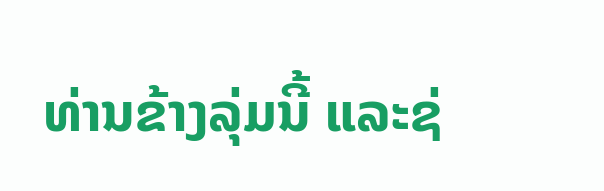ທ່ານຂ້າງລຸ່ມນີ້ ແລະຊ່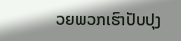ວຍພວກເຮົາປັບປຸງ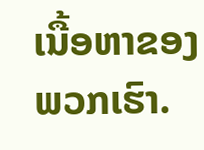ເນື້ອຫາຂອງພວກເຮົາ.